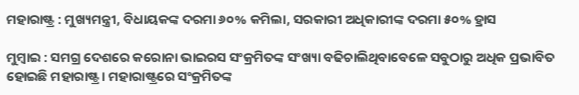ମହାରାଷ୍ଟ୍ର : ମୁଖ୍ୟମନ୍ତ୍ରୀ, ବିଧାୟକଙ୍କ ଦରମା ୬୦% କମିଲା, ସରକାରୀ ଅଧିକାରୀଙ୍କ ଦରମା ୫୦% ହ୍ରାସ

ମୁମ୍ବାଇ : ସମଗ୍ର ଦେଶରେ କରୋନା ଭାଇରସ ସଂକ୍ରମିତଙ୍କ ସଂଖ୍ୟା ବଢିଚାଲିଥିବାବେଳେ ସବୁଠାରୁ ଅଧିକ ପ୍ରଭାବିତ ହୋଇଛି ମହାରାଷ୍ଟ୍ର । ମହାରାଷ୍ଟ୍ରରେ ସଂକ୍ରମିତଙ୍କ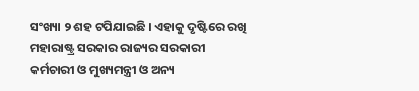ସଂଖ୍ୟା ୨ ଶହ ଟପିଯାଇଛି । ଏହାକୁ ଦୃଷ୍ଟିରେ ରଖି ମହାରାଷ୍ଟ୍ର ସରକାର ରାଜ୍ୟର ସରକାରୀ କର୍ମଚାରୀ ଓ ମୁଖ୍ୟମନ୍ତ୍ରୀ ଓ ଅନ୍ୟ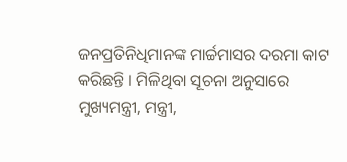ଜନପ୍ରତିନିଧିମାନଙ୍କ ମାର୍ଚ୍ଚମାସର ଦରମା କାଟ କରିଛନ୍ତି । ମିଳିଥିବା ସୂଚନା ଅନୁସାରେ ମୁଖ୍ୟମନ୍ତ୍ରୀ, ମନ୍ତ୍ରୀ,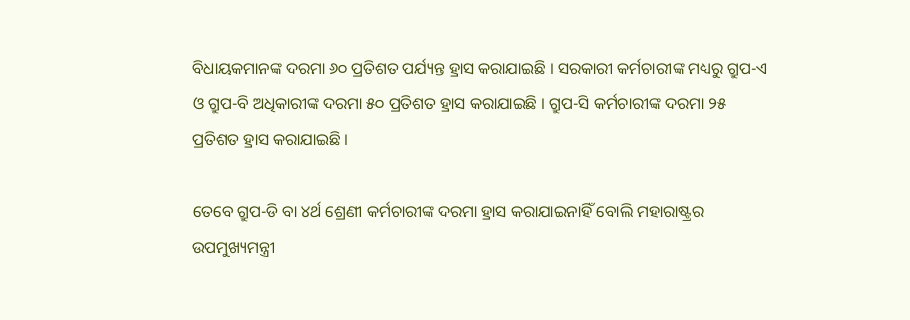ବିଧାୟକମାନଙ୍କ ଦରମା ୬୦ ପ୍ରତିଶତ ପର୍ଯ୍ୟନ୍ତ ହ୍ରାସ କରାଯାଇଛି । ସରକାରୀ କର୍ମଚାରୀଙ୍କ ମଧ୍ୟରୁ ଗ୍ରୁପ-ଏ ଓ ଗ୍ରୁପ-ବି ଅଧିକାରୀଙ୍କ ଦରମା ୫୦ ପ୍ରତିଶତ ହ୍ରାସ କରାଯାଇଛି । ଗ୍ରୁପ-ସି କର୍ମଚାରୀଙ୍କ ଦରମା ୨୫ ପ୍ରତିଶତ ହ୍ରାସ କରାଯାଇଛି ।

ତେବେ ଗ୍ରୁପ-ଡି ବା ୪ର୍ଥ ଶ୍ରେଣୀ କର୍ମଚାରୀଙ୍କ ଦରମା ହ୍ରାସ କରାଯାଇନାହିଁ ବୋଲି ମହାରାଷ୍ଟ୍ରର ଉପମୁଖ୍ୟମନ୍ତ୍ରୀ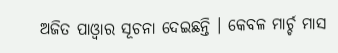ଅଜିତ ପାଓ୍ୱାର ସୂଚନା ଦେଇଛନ୍ତି । କେବଳ ମାର୍ଚ୍ଚ ମାସ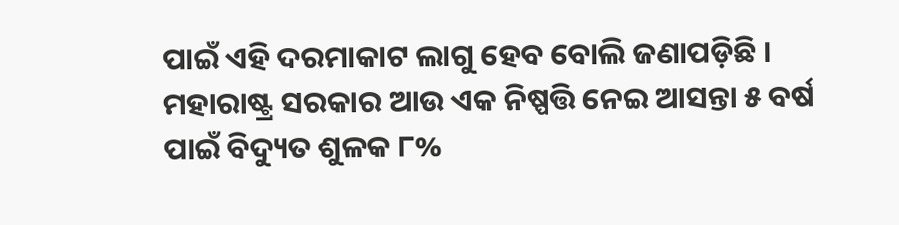ପାଇଁ ଏହି ଦରମାକାଟ ଲାଗୁ ହେବ ବୋଲି ଜଣାପଡ଼ିଛି । ମହାରାଷ୍ଟ୍ର ସରକାର ଆଉ ଏକ ନିଷ୍ପତ୍ତି ନେଇ ଆସନ୍ତା ୫ ବର୍ଷ ପାଇଁ ବିଦ୍ୟୁତ ଶୁଳକ ୮%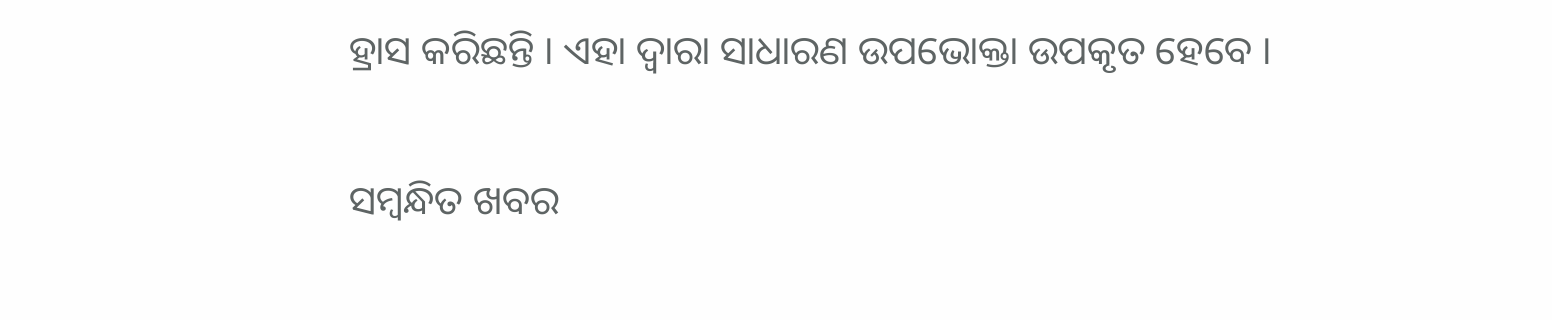ହ୍ରାସ କରିଛନ୍ତି । ଏହା ଦ୍ୱାରା ସାଧାରଣ ଉପଭୋକ୍ତା ଉପକୃତ ହେବେ ।

ସମ୍ବନ୍ଧିତ ଖବର